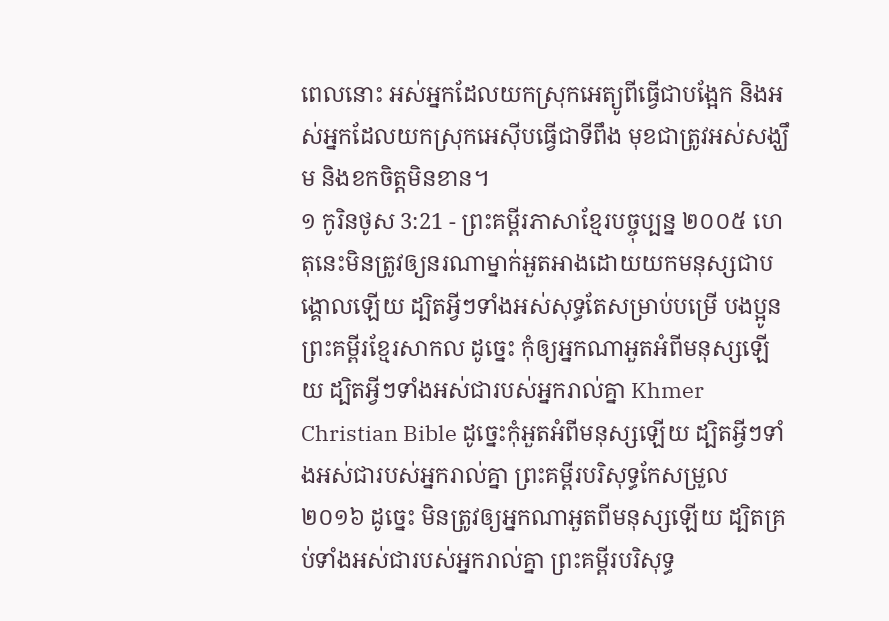ពេលនោះ អស់អ្នកដែលយកស្រុកអេត្យូពីធ្វើជាបង្អែក និងអស់អ្នកដែលយកស្រុកអេស៊ីបធ្វើជាទីពឹង មុខជាត្រូវអស់សង្ឃឹម និងខកចិត្តមិនខាន។
១ កូរិនថូស 3:21 - ព្រះគម្ពីរភាសាខ្មែរបច្ចុប្បន្ន ២០០៥ ហេតុនេះមិនត្រូវឲ្យនរណាម្នាក់អួតអាងដោយយកមនុស្សជាបង្គោលឡើយ ដ្បិតអ្វីៗទាំងអស់សុទ្ធតែសម្រាប់បម្រើ បងប្អូន ព្រះគម្ពីរខ្មែរសាកល ដូច្នេះ កុំឲ្យអ្នកណាអួតអំពីមនុស្សឡើយ ដ្បិតអ្វីៗទាំងអស់ជារបស់អ្នករាល់គ្នា Khmer Christian Bible ដូច្នេះកុំអួតអំពីមនុស្សឡើយ ដ្បិតអ្វីៗទាំងអស់ជារបស់អ្នករាល់គ្នា ព្រះគម្ពីរបរិសុទ្ធកែសម្រួល ២០១៦ ដូច្នេះ មិនត្រូវឲ្យអ្នកណាអួតពីមនុស្សឡើយ ដ្បិតគ្រប់ទាំងអស់ជារបស់អ្នករាល់គ្នា ព្រះគម្ពីរបរិសុទ្ធ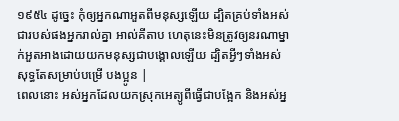១៩៥៤ ដូច្នេះ កុំឲ្យអ្នកណាអួតពីមនុស្សឡើយ ដ្បិតគ្រប់ទាំងអស់ជារបស់ផងអ្នករាល់គ្នា អាល់គីតាប ហេតុនេះមិនត្រូវឲ្យនរណាម្នាក់អួតអាងដោយយកមនុស្សជាបង្គោលឡើយ ដ្បិតអ្វីៗទាំងអស់សុទ្ធតែសម្រាប់បម្រើ បងប្អូន |
ពេលនោះ អស់អ្នកដែលយកស្រុកអេត្យូពីធ្វើជាបង្អែក និងអស់អ្ន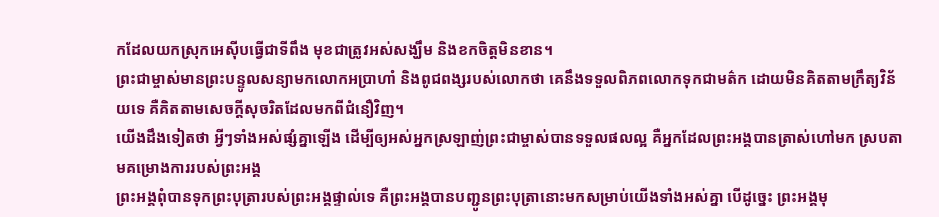កដែលយកស្រុកអេស៊ីបធ្វើជាទីពឹង មុខជាត្រូវអស់សង្ឃឹម និងខកចិត្តមិនខាន។
ព្រះជាម្ចាស់មានព្រះបន្ទូលសន្យាមកលោកអប្រាហាំ និងពូជពង្សរបស់លោកថា គេនឹងទទួលពិភពលោកទុកជាមត៌ក ដោយមិនគិតតាមក្រឹត្យវិន័យទេ គឺគិតតាមសេចក្ដីសុចរិតដែលមកពីជំនឿវិញ។
យើងដឹងទៀតថា អ្វីៗទាំងអស់ផ្សំគ្នាឡើង ដើម្បីឲ្យអស់អ្នកស្រឡាញ់ព្រះជាម្ចាស់បានទទួលផលល្អ គឺអ្នកដែលព្រះអង្គបានត្រាស់ហៅមក ស្របតាមគម្រោងការរបស់ព្រះអង្គ
ព្រះអង្គពុំបានទុកព្រះបុត្រារបស់ព្រះអង្គផ្ទាល់ទេ គឺព្រះអង្គបានបញ្ជូនព្រះបុត្រានោះមកសម្រាប់យើងទាំងអស់គ្នា បើដូច្នេះ ព្រះអង្គមុ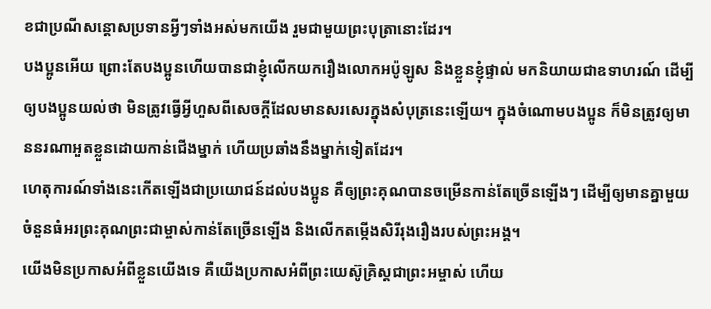ខជាប្រណីសន្ដោសប្រទានអ្វីៗទាំងអស់មកយើង រួមជាមួយព្រះបុត្រានោះដែរ។
បងប្អូនអើយ ព្រោះតែបងប្អូនហើយបានជាខ្ញុំលើកយករឿងលោកអប៉ូឡូស និងខ្លួនខ្ញុំផ្ទាល់ មកនិយាយជាឧទាហរណ៍ ដើម្បីឲ្យបងប្អូនយល់ថា មិនត្រូវធ្វើអ្វីហួសពីសេចក្ដីដែលមានសរសេរក្នុងសំបុត្រនេះឡើយ។ ក្នុងចំណោមបងប្អូន ក៏មិនត្រូវឲ្យមាននរណាអួតខ្លួនដោយកាន់ជើងម្នាក់ ហើយប្រឆាំងនឹងម្នាក់ទៀតដែរ។
ហេតុការណ៍ទាំងនេះកើតឡើងជាប្រយោជន៍ដល់បងប្អូន គឺឲ្យព្រះគុណបានចម្រើនកាន់តែច្រើនឡើងៗ ដើម្បីឲ្យមានគ្នាមួយចំនួនធំអរព្រះគុណព្រះជាម្ចាស់កាន់តែច្រើនឡើង និងលើកតម្កើងសិរីរុងរឿងរបស់ព្រះអង្គ។
យើងមិនប្រកាសអំពីខ្លួនយើងទេ គឺយើងប្រកាសអំពីព្រះយេស៊ូគ្រិស្តជាព្រះអម្ចាស់ ហើយ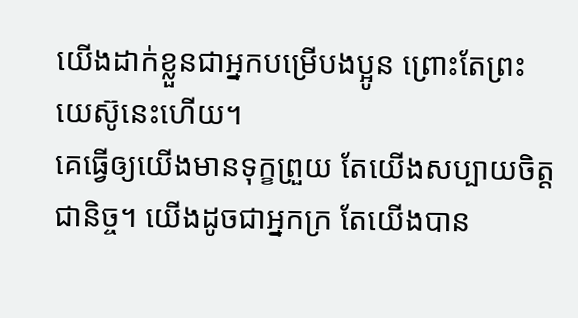យើងដាក់ខ្លួនជាអ្នកបម្រើបងប្អូន ព្រោះតែព្រះយេស៊ូនេះហើយ។
គេធ្វើឲ្យយើងមានទុក្ខព្រួយ តែយើងសប្បាយចិត្តជានិច្ច។ យើងដូចជាអ្នកក្រ តែយើងបាន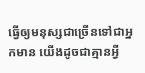ធ្វើឲ្យមនុស្សជាច្រើនទៅជាអ្នកមាន យើងដូចជាគ្មានអ្វី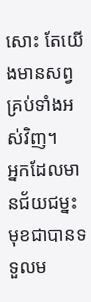សោះ តែយើងមានសព្វគ្រប់ទាំងអស់វិញ។
អ្នកដែលមានជ័យជម្នះមុខជាបានទទួលម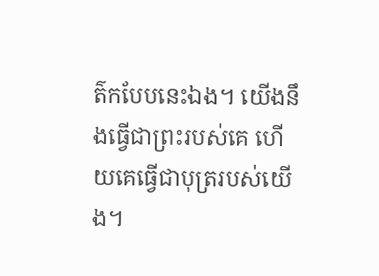ត៌កបែបនេះឯង។ យើងនឹងធ្វើជាព្រះរបស់គេ ហើយគេធ្វើជាបុត្ររបស់យើង។